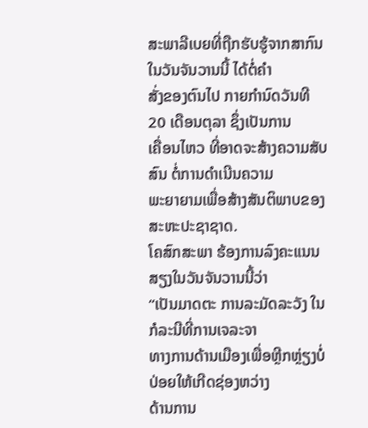ສະພາລີເບຍທີ່ຖືກຮັບຮູ້ຈາກສາກົນ ໃນວັນຈັນວານນີ້ ໄດ້ຕໍ່ຄຳ
ສັ່ງຂອງຕົນໄປ ກາຍກຳນົດວັນທີ 20 ເດືອນຕຸລາ ຊຶ່ງເປັນການ
ເຄື່ອນໄຫວ ທີ່ອາດຈະສ້າງຄວາມສັບສົນ ຕໍ່ການດຳເນີນຄວາມ
ພະຍາຍາມເພື່ອສ້າງສັນຕິພາບຂອງສະຫະປະຊາຊາດ.
ໂຄສົກສະພາ ຮ້ອງການລົງຄະແນນສຽງໃນວັນຈັນວານນີ້ວ່າ
“ເປັນມາດຕະ ການລະມັດລະວັງ ໃນກໍລະນີທີ່ການເຈລະຈາ
ທາງການດ້ານເມືອງເພື່ອຫຼີກຫຼ່ຽງບໍ່ປ່ອຍໃຫ້ເກີດຊ່ອງຫວ່າງ
ດ້ານການ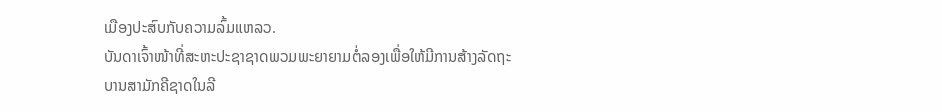ເມືອງປະສົບກັບຄວາມລົ້ມແຫລວ.
ບັນດາເຈົ້າໜ້າທີ່ສະຫະປະຊາຊາດພວມພະຍາຍາມຕໍ່ລອງເພື່ອໃຫ້ມີການສ້າງລັດຖະ
ບານສາມັກຄີຊາດໃນລີ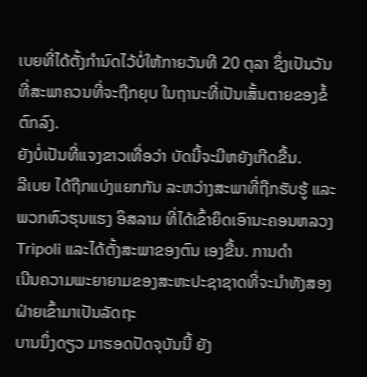ເບຍທີ່ໄດ້ຕັ້ງກຳນົດໄວ້ບໍ່ໃຫ້ກາຍວັນທີ 20 ຕຸລາ ຊຶ່ງເປັນວັນ
ທີ່ສະພາຄວນທີ່ຈະຖືກຍຸບ ໃນຖານະທີ່ເປັນເສັ້ນຕາຍຂອງຂໍ້ຕົກລົງ.
ຍັງບໍ່ເປັນທີ່ແຈງຂາວເທື່ອວ່າ ບັດນີ້ຈະມີຫຍັງເກີດຂື້ນ.
ລີເບຍ ໄດ້ຖືກແບ່ງແຍກກັນ ລະຫວ່າງສະພາທີ່ຖືກຮັບຮູ້ ແລະພວກຫົວຮຸນແຮງ ອິສລາມ ທີ່ໄດ້ເຂົ້າຍຶດເອົານະຄອນຫລວງ Tripoli ແລະໄດ້ຕັ້ງສະພາຂອງຕົນ ເອງຂື້ນ. ການດຳ
ເນີນຄວາມພະຍາຍາມຂອງສະຫະປະຊາຊາດທີ່ຈະນຳທັງສອງຝ່າຍເຂົ້າມາເປັນລັດຖະ
ບານນຶ່ງດຽວ ມາຮອດປັດຈຸບັນນີ້ ຍັງ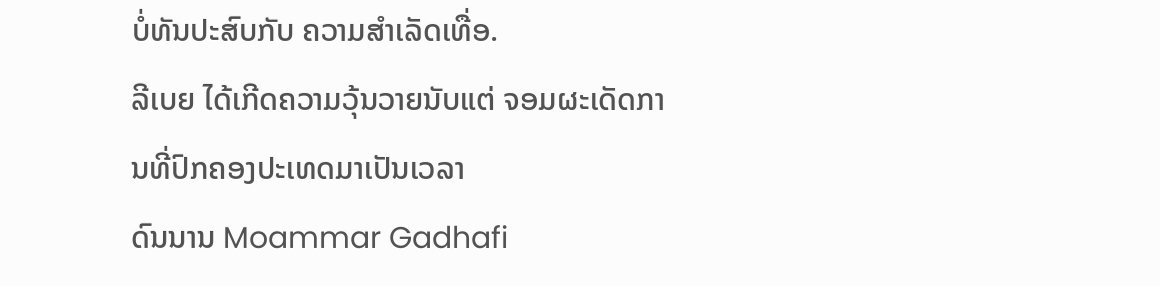ບໍ່ທັນປະສົບກັບ ຄວາມສຳເລັດເທື່ອ.
ລີເບຍ ໄດ້ເກີດຄວາມວຸ້ນວາຍນັບແຕ່ ຈອມຜະເດັດການທີ່ປົກຄອງປະເທດມາເປັນເວລາ
ດົນນານ Moammar Gadhafi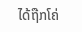ໄດ້ຖືກໂຄ່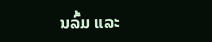ນລົ້ມ ແລະ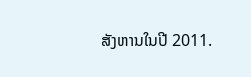ສັງຫານໃນປີ 2011.